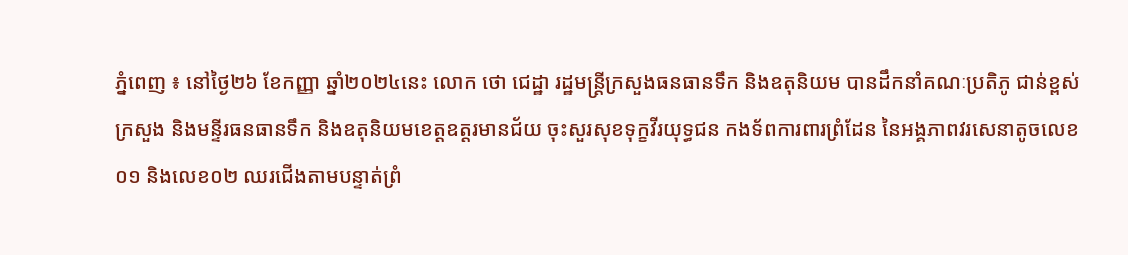ភ្នំពេញ ៖ នៅថ្ងៃ២៦ ខែកញ្ញា ឆ្នាំ២០២៤នេះ លោក ថោ ជេដ្ឋា រដ្ឋមន្ត្រីក្រសួងធនធានទឹក និងឧតុនិយម បានដឹកនាំគណៈប្រតិភូ ជាន់ខ្ពស់ក្រសួង និងមន្ទីរធនធានទឹក និងឧតុនិយមខេត្តឧត្ដរមានជ័យ ចុះសួរសុខទុក្ខវីរយុទ្ធជន កងទ័ពការពារព្រំដែន នៃអង្គភាពវរសេនាតូចលេខ០១ និងលេខ០២ ឈរជើងតាមបន្ទាត់ព្រំ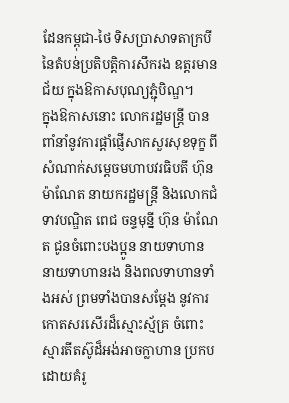ដែនកម្ពុជា-ថៃ ទិសប្រាសាទតាក្របី នៃតំបន់ប្រតិបត្តិការសឹករង ឧត្តរមានជ័យ ក្នុងឱកាសបុណ្យភ្ជុំបិណ្ឌ។
ក្នុងឱកាសនោះ លោករដ្ឋមន្ត្រី បានពាំនាំនូវការផ្តាំផ្ញើសាកសួរសុខទុក្ខ ពីសំណាក់សម្តេចមហាបវរធិបតី ហ៊ុន ម៉ាណែត នាយករដ្ឋមន្រ្តី និងលោកជំទាវបណ្ឌិត ពេជ ចន្ទមុន្នី ហ៊ុន ម៉ាណែត ជូនចំពោះបងប្អូន នាយទាហាន នាយទាហានរង និងពលទាហានទាំងអស់ ព្រមទាំងបានសម្តែង នូវការកោតសរសើរដ៏ស្មោះស័្មគ្រ ចំពោះស្មារតីតស៊ូដ៏អង់អាចក្លាហាន ប្រកបដោយគំរូ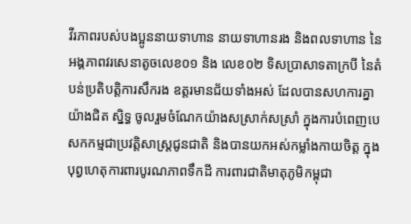វីរភាពរបស់បងប្អូននាយទាហាន នាយទាហានរង និងពលទាហាន នៃអង្គភាពវរសេនាតូចលេខ០១ និង លេខ០២ ទិសប្រាសាទតាក្របី នៃតំបន់ប្រតិបត្តិការសឹករង ឧត្តរមានជ័យទាំងអស់ ដែលបានសហការគ្នាយ៉ាងជិត សិ្នទ្ធ ចូលរួមចំណែកយ៉ាងសស្រាក់សស្រាំ ក្នុងការបំពេញបេសកកម្មជាប្រវត្តិសាស្រ្តជូនជាតិ និងបានយកអស់កម្លាំងកាយចិត្ត ក្នុងបុព្វហេតុការពារបូរណភាពទឹកដី ការពារជាតិមាតុភូមិកម្ពុជា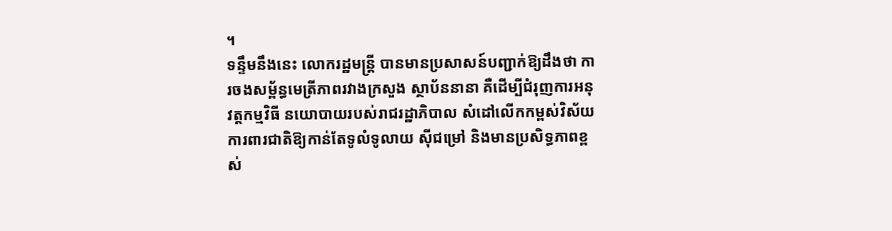។
ទន្ទឹមនឹងនេះ លោករដ្ឋមន្ត្រី បានមានប្រសាសន៍បញ្ជាក់ឱ្យដឹងថា ការចងសម្ព័ន្ធមេត្រីភាពរវាងក្រសួង ស្ថាប័ននានា គឺដើម្បីជំរុញការអនុវត្តកម្មវិធី នយោបាយរបស់រាជរដ្ឋាភិបាល សំដៅលើកកម្ពស់វិស័យការពារជាតិឱ្យកាន់តែទូលំទូលាយ ស៊ីជម្រៅ និងមានប្រសិទ្ធភាពខ្ពស់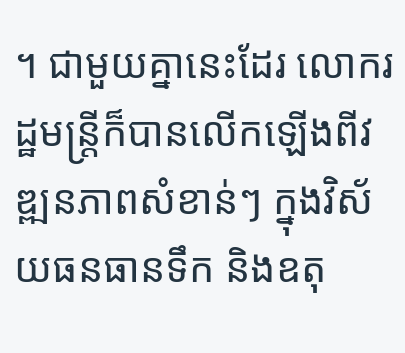។ ជាមួយគ្នានេះដែរ លោករដ្ឋមន្ត្រីក៏បានលើកឡើងពីវឌ្ឍនភាពសំខាន់ៗ ក្នុងវិស័យធនធានទឹក និងឧតុ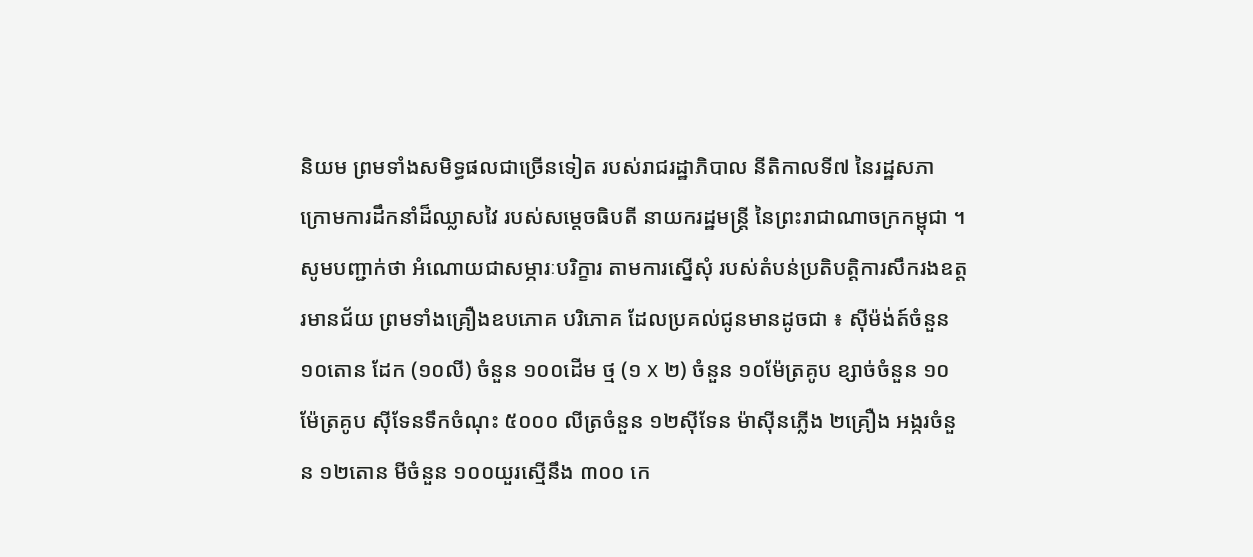និយម ព្រមទាំងសមិទ្ធផលជាច្រើនទៀត របស់រាជរដ្ឋាភិបាល នីតិកាលទី៧ នៃរដ្ឋសភា ក្រោមការដឹកនាំដ៏ឈ្លាសវៃ របស់សម្តេចធិបតី នាយករដ្ឋមន្ត្រី នៃព្រះរាជាណាចក្រកម្ពុជា ។
សូមបញ្ជាក់ថា អំណោយជាសម្ភារៈបរិក្ខារ តាមការស្នើសុំ របស់តំបន់ប្រតិបត្តិការសឹករងឧត្តរមានជ័យ ព្រមទាំងគ្រឿងឧបភោគ បរិភោគ ដែលប្រគល់ជូនមានដូចជា ៖ ស៊ីម៉ង់ត៍ចំនួន ១០តោន ដែក (១០លី) ចំនួន ១០០ដើម ថ្ម (១ x ២) ចំនួន ១០ម៉ែត្រគូប ខ្សាច់ចំនួន ១០ម៉ែត្រគូប ស៊ីទែនទឹកចំណុះ ៥០០០ លីត្រចំនួន ១២ស៊ីទែន ម៉ាស៊ីនភ្លើង ២គ្រឿង អង្ករចំនួន ១២តោន មីចំនួន ១០០យួរស្មើនឹង ៣០០ កេ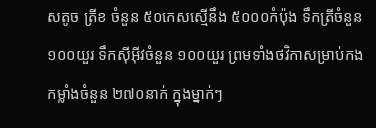សតូច ត្រីខ ចំនួន ៥០កេសស្មើនឹង ៥០០០កំប៉ុង ទឹកត្រីចំនួន ១០០យួរ ទឹកស៊ីអ៊ីវចំនួន ១០០យួរ ព្រមទាំងថវិកាសម្រាប់កងកម្លាំងចំនួន ២៧០នាក់ ក្នុងម្នាក់ៗ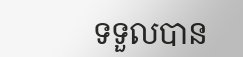ទទួលបាន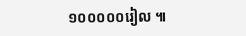១០០០០០រៀល ៕